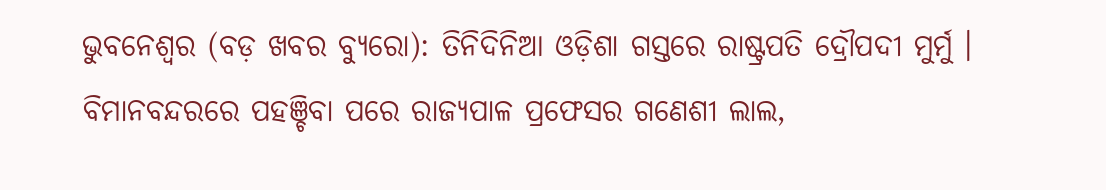ଭୁବନେଶ୍ୱର (ବଡ଼ ଖବର ବ୍ୟୁରୋ): ତିନିଦିନିଆ ଓଡ଼ିଶା ଗସ୍ତରେ ରାଷ୍ଟ୍ରପତି ଦ୍ରୌପଦୀ ମୁର୍ମୁ । ବିମାନବନ୍ଦରରେ ପହଞ୍ଚିବା ପରେ ରାଜ୍ୟପାଳ ପ୍ରଫେସର ଗଣେଶୀ ଲାଲ,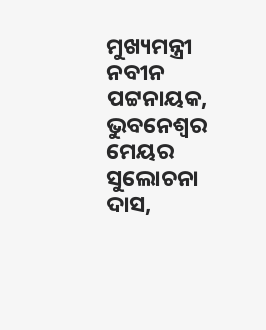ମୁଖ୍ୟମନ୍ତ୍ରୀ ନବୀନ ପଟ୍ଟନାୟକ, ଭୁବନେଶ୍ୱର ମେୟର ସୁଲୋଚନା ଦାସ,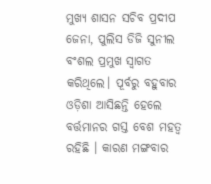ମୁଖ୍ୟ ଶାସନ ସଚିବ ପ୍ରଦୀପ ଜେନା, ପୁଲିସ ଡିଜି ସୁନୀଲ ବଂଶଲ ପ୍ରମୁଖ ସ୍ୱାଗତ କରିଥିଲେ। ପୂର୍ବରୁ ବହୁବାର ଓଡ଼ିଶା ଆସିଛନ୍ତି ହେଲେ ବର୍ତ୍ତମାନର ଗସ୍ତ ବେଶ ମହତ୍ୱ ରହିଛି । କାରଣ ମଙ୍ଗବାର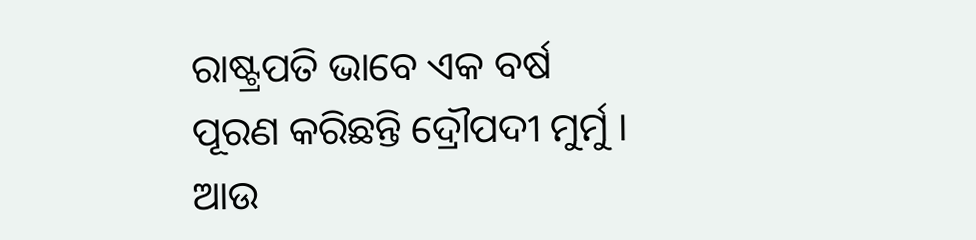ରାଷ୍ଟ୍ରପତି ଭାବେ ଏକ ବର୍ଷ ପୂରଣ କରିଛନ୍ତି ଦ୍ରୌପଦୀ ମୁର୍ମୁ । ଆଉ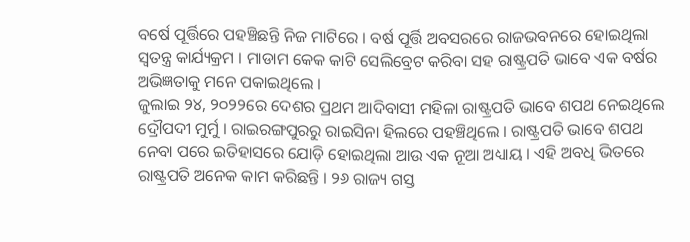ବର୍ଷେ ପୂର୍ତ୍ତିରେ ପହଞ୍ଚିଛନ୍ତି ନିଜ ମାଟିରେ । ବର୍ଷ ପୂର୍ତ୍ତି ଅବସରରେ ରାଜଭବନରେ ହୋଇଥିଲା ସ୍ୱତନ୍ତ୍ର କାର୍ଯ୍ୟକ୍ରମ । ମାଡାମ କେକ କାଟି ସେଲିବ୍ରେଟ କରିବା ସହ ରାଷ୍ଟ୍ରପତି ଭାବେ ଏକ ବର୍ଷର ଅଭିଜ୍ଞତାକୁ ମନେ ପକାଇଥିଲେ ।
ଜୁଲାଇ ୨୪, ୨୦୨୨ରେ ଦେଶର ପ୍ରଥମ ଆଦିବାସୀ ମହିଳା ରାଷ୍ଟ୍ରପତି ଭାବେ ଶପଥ ନେଇଥିଲେ ଦ୍ରୌପଦୀ ମୁର୍ମୁ । ରାଇରଙ୍ଗପୁରରୁ ରାଇସିନା ହିଲରେ ପହଞ୍ଚିଥିଲେ । ରାଷ୍ଟ୍ରପତି ଭାବେ ଶପଥ ନେବା ପରେ ଇତିହାସରେ ଯୋଡ଼ି ହୋଇଥିଲା ଆଉ ଏକ ନୂଆ ଅଧ୍ୟାୟ । ଏହି ଅବଧି ଭିତରେ ରାଷ୍ଟ୍ରପତି ଅନେକ କାମ କରିଛନ୍ତି । ୨୬ ରାଜ୍ୟ ଗସ୍ତ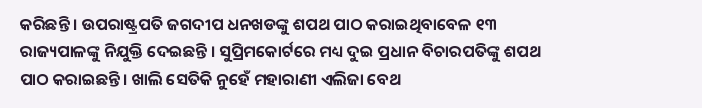କରିଛନ୍ତି । ଉପରାଷ୍ଟ୍ରପତି ଜଗଦୀପ ଧନଖଡଙ୍କୁ ଶପଥ ପାଠ କରାଇଥିବାବେଳ ୧୩ ରାଜ୍ୟପାଳଙ୍କୁ ନିଯୁକ୍ତି ଦେଇଛନ୍ତି । ସୁପ୍ରିମକୋର୍ଟରେ ମଧ୍ୟ ଦୁଇ ପ୍ରଧାନ ବିଚାରପତିଙ୍କୁ ଶପଥ ପାଠ କରାଇଛନ୍ତି । ଖାଲି ସେତିକି ନୁହେଁ ମହାରାଣୀ ଏଲିଜା ବେଥ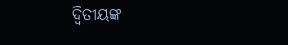ଦ୍ୱିତୀୟଙ୍କ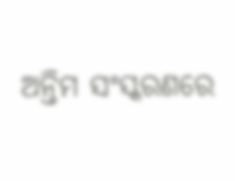ଅନ୍ତିମ ସଂସ୍କରଣରେ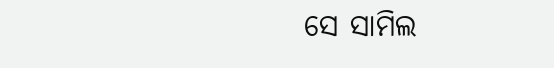ସେ ସାମିଲ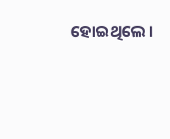ହୋଇଥିଲେ ।